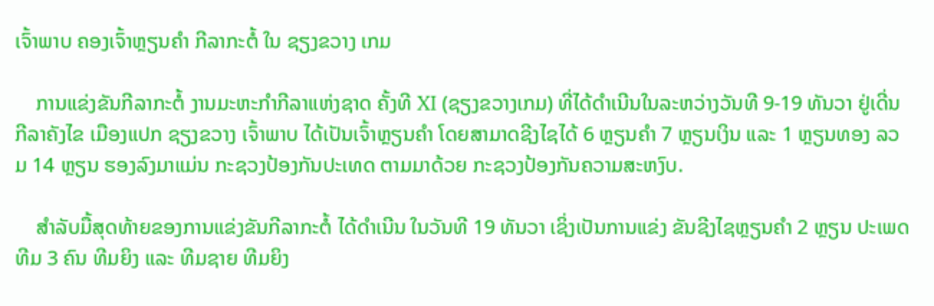ເຈົ້າພາບ ຄອງເຈົ້າຫຼຽນຄໍາ ກີລາກະຕໍ້ ໃນ ຊຽງຂວາງ ເກມ

    ການແຂ່ງຂັນກີລາກະຕໍ້ ງານມະຫະກຳກີລາແຫ່ງຊາດ ຄັ້ງທີ XI (ຊຽງຂວາງເກມ) ທີ່ໄດ້ດຳເນີນໃນລະຫວ່າງວັນທີ 9-19 ທັນວາ ຢູ່ເດີ່ນກີລາຄັງໄຂ ເມືອງແປກ ຊຽງຂວາງ ເຈົ້າພາບ ໄດ້ເປັນເຈົ້າຫຼຽນຄໍາ ໂດຍສາມາດຊີງໄຊໄດ້ 6 ຫຼຽນຄໍາ 7 ຫຼຽນເງິນ ແລະ 1 ຫຼຽນທອງ ລວມ 14 ຫຼຽນ ຮອງລົງມາແມ່ນ ກະຊວງປ້ອງກັນປະເທດ ຕາມມາດ້ວຍ ກະຊວງປ້ອງກັນຄວາມສະຫງົບ.

    ສໍາລັບມື້ສຸດທ້າຍຂອງການແຂ່ງຂັນກີລາກະຕໍ້ ໄດ້ດຳເນີນ ໃນວັນທີ 19 ທັນວາ ເຊິ່ງເປັນການແຂ່ງ ຂັນຊີງໄຊຫຼຽນຄໍາ 2 ຫຼຽນ ປະເພດທີມ 3 ຄົນ ທີມຍິງ ແລະ ທີມຊາຍ ທີມຍິງ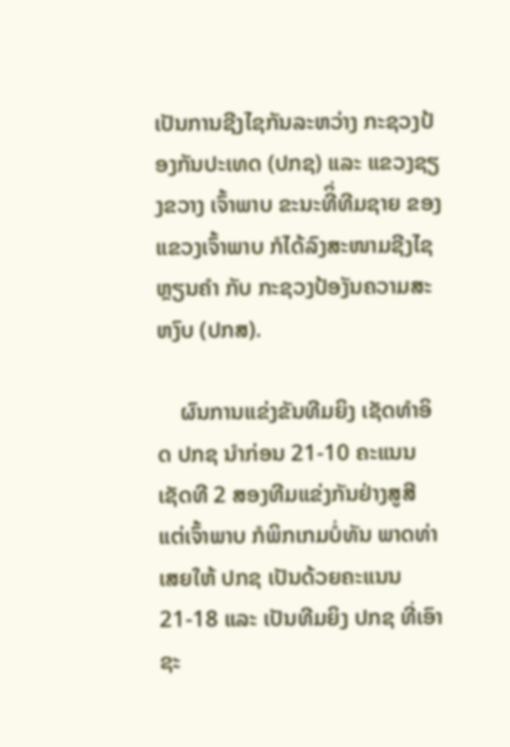ເປັນການຊີງໄຊກັນລະຫວ່າງ ກະຊວງປ້ອງກັນປະເທດ (ປກຊ) ແລະ ແຂວງຊຽງຂວາງ ເຈົ້າພາບ ຂະນະທີິ່ທີມຊາຍ ຂອງແຂວງເຈົ້າພາບ ກໍໄດ້ລົງສະໜາມຊີງໄຊຫຼຽນຄໍາ ກັບ ກະຊວງປ້ອງັນຄວາມສະຫງົບ (ປກສ).

    ຜົນການແຂ່ງຂັນທີມຍິງ ເຊັດທໍາອິດ ປກຊ ນໍາກ່ອນ 21-10 ຄະແນນ ເຊັດທີ 2 ສອງທີມແຂ່ງກັນຢ່າງສູສີ ແຕ່ເຈົ້າພາບ ກໍພິກເກມບໍ່ທັນ ພາດທ່າເສຍໃຫ້ ປກຊ ເປັນດ້ວຍຄະແນນ 21-18 ແລະ ເປັນທີມຍິງ ປກຊ ທີ່ເອົາຊະ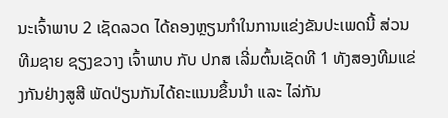ນະເຈົ້າພາບ 2 ເຊັດລວດ ໄດ້ຄອງຫຼຽນກຳໃນການແຂ່ງຂັນປະເພດນີ້ ສ່ວນທີມຊາຍ ຊຽງຂວາງ ເຈົ້າພາບ ກັບ ປກສ ເລີ່ມຕົ້ນເຊັດທີ 1 ທັງສອງທີມແຂ່ງກັນຢ່າງສູສີ ພັດປ່ຽນກັນໄດ້ຄະແນນຂຶ້ນນໍາ ແລະ ໄລ່ກັນ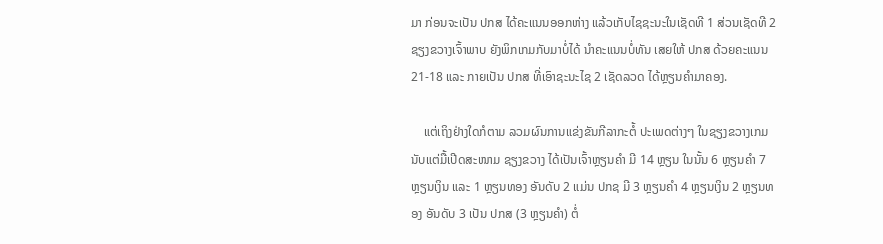ມາ ກ່ອນຈະເປັນ ປກສ ໄດ້ຄະແນນອອກຫ່າງ ແລ້ວເກັບໄຊຊະນະໃນເຊັດທີ 1 ສ່ວນເຊັດທີ 2 ຊຽງຂວາງເຈົ້າພາບ ຍັງພິກເກມກັບມາບໍ່ໄດ້ ນໍາຄະແນນບໍ່ທັນ ເສຍໃຫ້ ປກສ ດ້ວຍຄະແນນ 21-18 ແລະ ກາຍເປັນ ປກສ ທີ່ເອົາຊະນະໄຊ 2 ເຊັດລວດ ໄດ້ຫຼຽນຄໍາມາຄອງ.

    ແຕ່ເຖິງຢ່າງໃດກໍຕາມ ລວມຜົນການແຂ່ງຂັນກີລາກະຕໍ້ ປະເພດຕ່າງໆ ໃນຊຽງຂວາງເກມ ນັບແຕ່ມື້ເປີດສະໜາມ ຊຽງຂວາງ ໄດ້ເປັນເຈົ້າຫຼຽນຄໍາ ມີ 14 ຫຼຽນ ໃນນັ້ນ 6 ຫຼຽນຄໍາ 7 ຫຼຽນເງິນ ແລະ 1 ຫຼຽນທອງ ອັນດັບ 2 ແມ່ນ ປກຊ ມີ 3 ຫຼຽນຄໍາ 4 ຫຼຽນເງິນ 2 ຫຼຽນທອງ ອັນດັບ 3 ເປັນ ປກສ (3 ຫຼຽນຄໍາ) ຕໍ່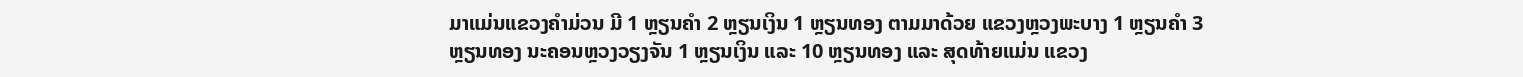ມາແມ່ນແຂວງຄໍາມ່ວນ ມີ 1 ຫຼຽນຄໍາ 2 ຫຼຽນເງິນ 1 ຫຼຽນທອງ ຕາມມາດ້ວຍ ແຂວງຫຼວງພະບາງ 1 ຫຼຽນຄໍາ 3 ຫຼຽນທອງ ນະຄອນຫຼວງວຽງຈັນ 1 ຫຼຽນເງິນ ແລະ 10 ຫຼຽນທອງ ແລະ ສຸດທ້າຍແມ່ນ ແຂວງ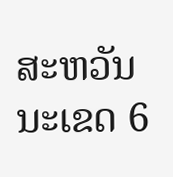ສະຫວັນນະເຂດ 6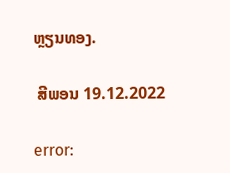ຫຼຽນທອງ.

 ສີພອນ 19.12.2022

error: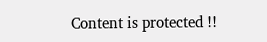Content is protected !!